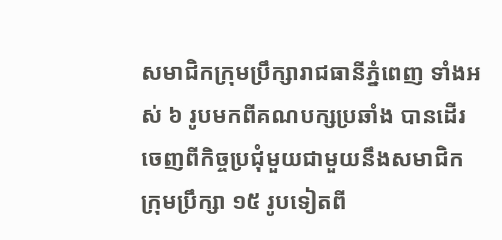សមាជិកក្រុមប្រឹក្សារាជធានីភ្នំពេញ ទាំងអស់ ៦ រូបមកពីគណបក្សប្រឆាំង បានដើរចេញពីកិច្ចប្រជុំមួយជាមួយនឹងសមាជិកក្រុមប្រឹក្សា ១៥ រូបទៀតពី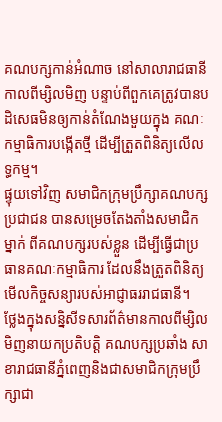គណបក្សកាន់អំណាច នៅសាលារាជធានី កាលពីម្សិលមិញ បន្ទាប់ពីពួកគេត្រូវបានបដិសេធមិនឲ្យកាន់តំណែងមួយក្នុង គណៈកម្មាធិការបង្កើតថ្មី ដើម្បីត្រួតពិនិត្យលើលទ្ធកម្ម។
ផ្ទុយទៅវិញ សមាជិកក្រុមប្រឹក្សាគណបក្សប្រជាជន បានសម្រេចតែងតាំងសមាជិកម្នាក់ ពីគណបក្សរបស់ខ្លួន ដើម្បីធ្វើជាប្រធានគណៈកម្មាធិការ ដែលនឹងត្រួតពិនិត្យមើលកិច្ចសន្យារបស់អាជ្ញាធររាជធានី។
ថ្លែងក្នុងសន្និសីទសារព័ត៌មានកាលពីម្សិលមិញនាយកប្រតិបតិ្ត គណបក្សប្រឆាំង សាខារាជធានីភ្នំពេញនិងជាសមាជិកក្រុមប្រឹក្សាជា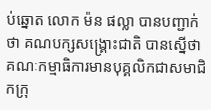ប់ឆ្នោត លោក ម៉ន ផល្លា បានបញ្ជាក់ថា គណបក្សសង្គ្រោះជាតិ បានស្នើថា គណៈកម្មាធិការមានបុគ្គលិកជាសមាជិកក្រុ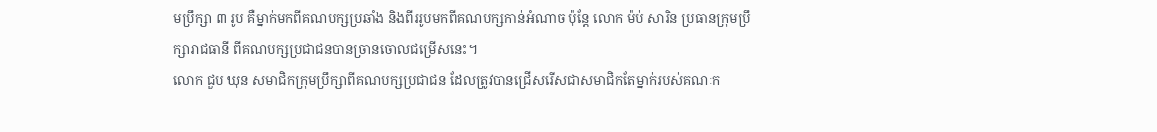មប្រឹក្សា ៣ រូប គឺម្នាក់មកពីគណបក្សប្រឆាំង និងពីររូបមកពីគណបក្សកាន់អំណាច ប៉ុន្តែ លោក ម៉ប់ សារិន ប្រធានក្រុមប្រឹក្សារាជធានី ពីគណបក្សប្រជាជនបានច្រានចោលជម្រើសនេះ។
លោក ជួប ឃុន សមាជិកក្រុមប្រឹក្សាពីគណបក្សប្រជាជន ដែលត្រូវបានជ្រើសរើសជាសមាជិកតែម្នាក់របស់គណៈក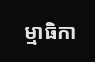ម្មាធិកា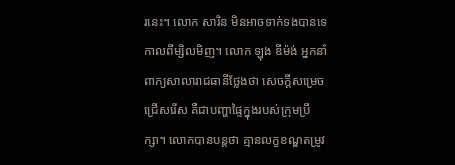រនេះ។ លោក សារិន មិនអាចទាក់ទងបានទេ កាលពីម្សិលមិញ។ លោក ឡុង ឌីម៉ង់ អ្នកនាំពាក្យសាលារាជធានីថ្លែងថា សេចក្តីសម្រេចជ្រើសរើស គឺជាបញ្ហាផ្ទៃក្នុងរបស់ក្រុមប្រឹក្សា។ លោកបានបន្តថា គ្មានលក្ខខណ្ឌតម្រូវ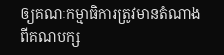ឲ្យគណៈកម្មាធិការត្រូវមានតំណាងពីគណបក្ស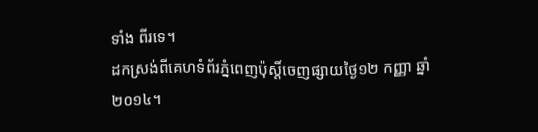ទាំង ពីរទេ។
ដកស្រង់ពីគេហទំព័រភ្នំពេញប៉ុស្តិ៍ចេញផ្សាយថ្ងៃ១២ កញ្ញា ឆ្នាំ២០១៤។